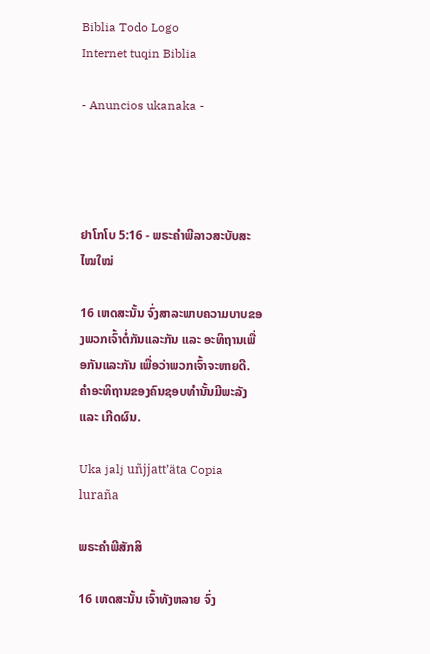Biblia Todo Logo
Internet tuqin Biblia

- Anuncios ukanaka -




ຢາໂກໂບ 5:16 - ພຣະຄຳພີລາວສະບັບສະໄໝໃໝ່

16 ເຫດສະນັ້ນ ຈົ່ງສາລະພາບຄວາມບາບຂອງພວກເຈົ້າຕໍ່ກັນແລະກັນ ແລະ ອະທິຖານເພື່ອກັນແລະກັນ ເພື່ອວ່າພວກເຈົ້າຈະຫາຍດີ. ຄຳອະທິຖານຂອງຄົນຊອບທຳນັ້ນມີພະລັງ ແລະ ເກີດຜົນ.

Uka jalj uñjjattʼäta Copia luraña

ພຣະຄຳພີສັກສິ

16 ເຫດສະນັ້ນ ເຈົ້າທັງຫລາຍ ຈົ່ງ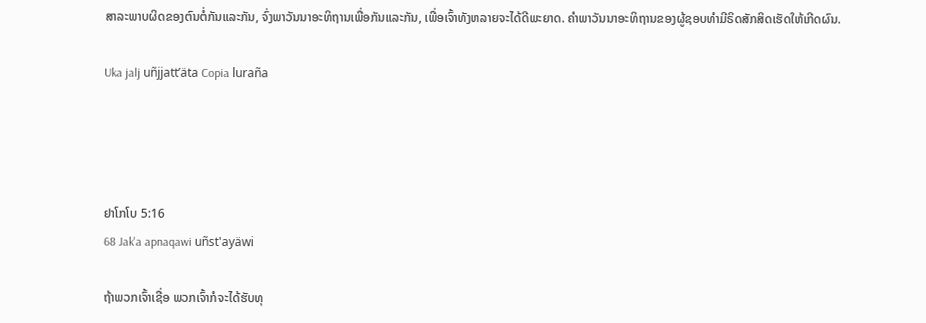ສາລະພາບຜິດຂອງຕົນຕໍ່ກັນແລະກັນ, ຈົ່ງພາວັນນາອະທິຖານເພື່ອກັນແລະກັນ, ເພື່ອເຈົ້າທັງຫລາຍຈະໄດ້ດີພະຍາດ. ຄຳພາວັນນາອະທິຖານຂອງຜູ້ຊອບທຳມີຣິດສັກສິດເຮັດໃຫ້ເກີດຜົນ.

Uka jalj uñjjattʼäta Copia luraña




ຢາໂກໂບ 5:16
68 Jak'a apnaqawi uñst'ayäwi

ຖ້າພວກເຈົ້າເຊື່ອ ພວກເຈົ້າກໍຈະໄດ້ຮັບທຸ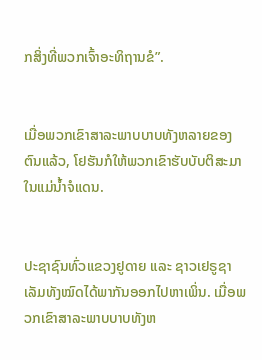ກສິ່ງທີ່ພວກເຈົ້າອະທິຖານຂໍ”.


ເມື່ອພວກເຂົາສາລະພາບບາບທັງຫລາຍຂອງຕົນແລ້ວ, ໂຢຮັນກໍໃຫ້ພວກເຂົາຮັບບັບຕິສະມາໃນແມ່ນ້ຳຈໍແດນ.


ປະຊາຊົນທົ່ວແຂວງຢູດາຍ ແລະ ຊາວເຢຣູຊາເລັມທັງໝົດໄດ້ພາກັນອອກໄປຫາເພິ່ນ. ເມື່ອພວກເຂົາສາລະພາບບາບທັງຫ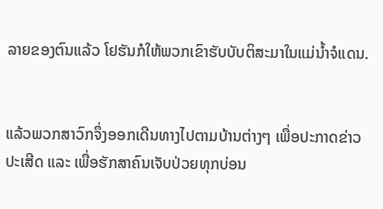ລາຍຂອງຕົນແລ້ວ ໂຢຮັນກໍໃຫ້ພວກເຂົາຮັບບັບຕິສະມາໃນແມ່ນ້ຳຈໍແດນ.


ແລ້ວພວກສາວົກຈຶ່ງອອກເດີນທາງໄປຕາມບ້ານຕ່າງໆ ເພື່ອປະກາດຂ່າວປະເສີດ ແລະ ເພື່ອຮັກສາຄົນເຈັບປ່ວຍທຸກບ່ອນ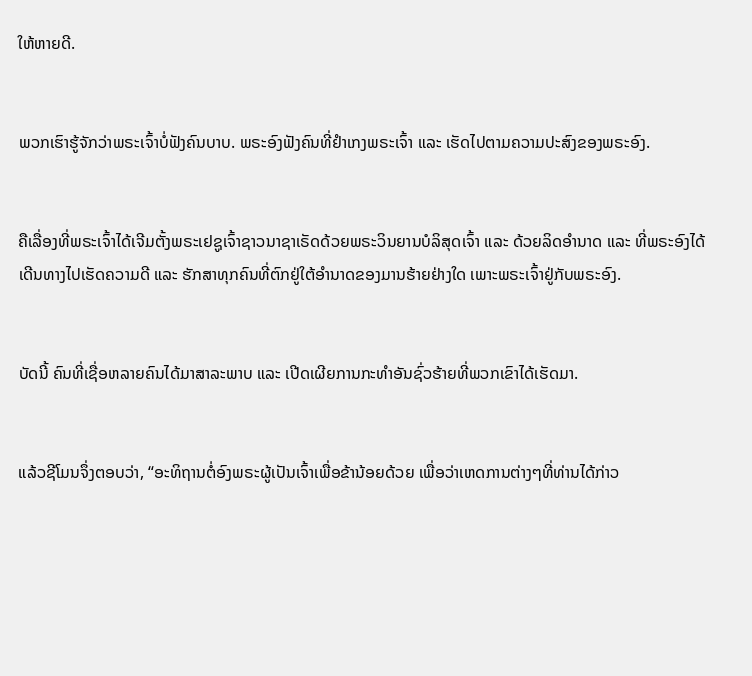ໃຫ້ຫາຍດີ.


ພວກເຮົາຮູ້ຈັກວ່າພຣະເຈົ້າບໍ່ຟັງຄົນບາບ. ພຣະອົງຟັງຄົນທີ່ຢຳເກງພຣະເຈົ້າ ແລະ ເຮັດໄປຕາມຄວາມປະສົງຂອງພຣະອົງ.


ຄືເລື່ອງທີ່ພຣະເຈົ້າໄດ້ເຈີມຕັ້ງພຣະເຢຊູເຈົ້າຊາວນາຊາເຣັດດ້ວຍພຣະວິນຍານບໍລິສຸດເຈົ້າ ແລະ ດ້ວຍລິດອຳນາດ ແລະ ທີ່ພຣະອົງໄດ້ເດີນທາງໄປເຮັດຄວາມດີ ແລະ ຮັກສາທຸກຄົນທີ່ຕົກຢູ່ໃຕ້ອຳນາດຂອງມານຮ້າຍຢ່າງໃດ ເພາະພຣະເຈົ້າຢູ່ກັບພຣະອົງ.


ບັດນີ້ ຄົນທີ່ເຊື່ອຫລາຍຄົນໄດ້ມາສາລະພາບ ແລະ ເປີດເຜີຍການກະທຳອັນຊົ່ວຮ້າຍທີ່ພວກເຂົາໄດ້ເຮັດມາ.


ແລ້ວຊີໂມນຈຶ່ງຕອບວ່າ, “ອະທິຖານຕໍ່ອົງພຣະຜູ້ເປັນເຈົ້າເພື່ອຂ້ານ້ອຍດ້ວຍ ເພື່ອວ່າເຫດການຕ່າງໆທີ່ທ່ານໄດ້ກ່າວ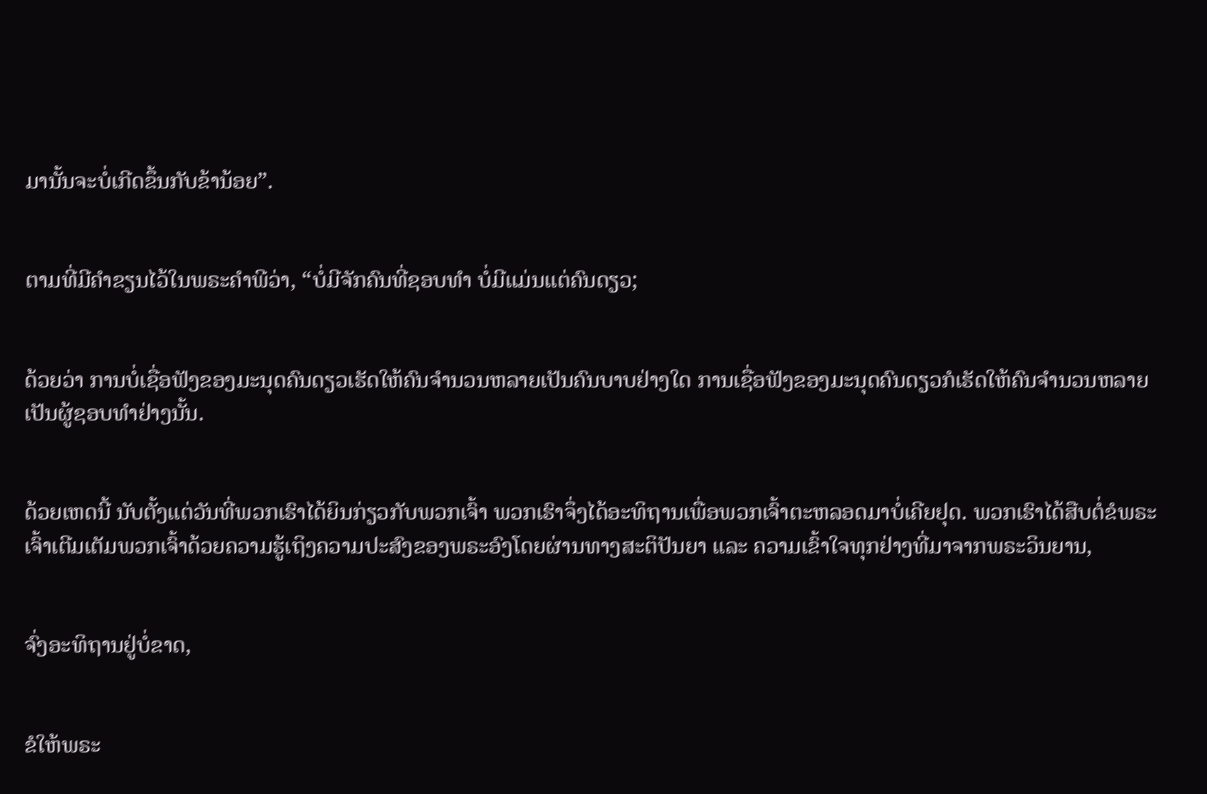ມານັ້ນຈະບໍ່ເກີດຂຶ້ນກັບຂ້ານ້ອຍ”.


ຕາມທີ່ມີຄຳຂຽນໄວ້ໃນພຣະຄຳພີວ່າ, “ບໍ່ມີຈັກຄົນທີ່ຊອບທຳ ບໍ່ມີແມ່ນແຕ່ຄົນດຽວ;


ດ້ວຍວ່າ ການບໍ່ເຊື່ອຟັງຂອງມະນຸດຄົນດຽວເຮັດໃຫ້ຄົນຈຳນວນຫລາຍເປັນຄົນບາບຢ່າງໃດ ການເຊື່ອຟັງຂອງມະນຸດຄົນດຽວກໍເຮັດໃຫ້ຄົນຈຳນວນຫລາຍເປັນຜູ້ຊອບທຳຢ່າງນັ້ນ.


ດ້ວຍເຫດນີ້ ນັບຕັ້ງແຕ່ວັນທີ່ພວກເຮົາໄດ້ຍິນກ່ຽວກັບພວກເຈົ້າ ພວກເຮົາຈຶ່ງໄດ້ອະທິຖານເພື່ອພວກເຈົ້າຕະຫລອດມາບໍ່ເຄີຍຢຸດ. ພວກເຮົາໄດ້ສືບຕໍ່ຂໍພຣະເຈົ້າເຕີມເຕັມພວກເຈົ້າດ້ວຍຄວາມຮູ້ເຖິງຄວາມປະສົງຂອງພຣະອົງໂດຍຜ່ານທາງສະຕິປັນຍາ ແລະ ຄວາມເຂົ້າໃຈທຸກຢ່າງທີ່ມາຈາກພຣະວິນຍານ,


ຈົ່ງອະທິຖານຢູ່ບໍ່ຂາດ,


ຂໍໃຫ້ພຣະ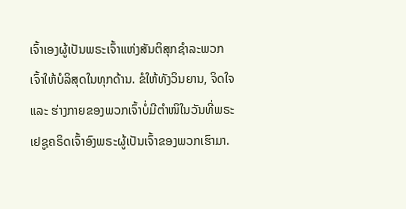ເຈົ້າເອງຜູ້ເປັນພຣະເຈົ້າແຫ່ງສັນຕິສຸກຊຳລະພວກເຈົ້າໃຫ້ບໍລິສຸດໃນທຸກດ້ານ. ຂໍໃຫ້ທັງວິນຍານ, ຈິດໃຈ ແລະ ຮ່າງກາຍຂອງພວກເຈົ້າບໍ່ມີຕຳໜິໃນວັນທີ່ພຣະເຢຊູຄຣິດເຈົ້າອົງພຣະຜູ້ເປັນເຈົ້າຂອງພວກເຮົາມາ.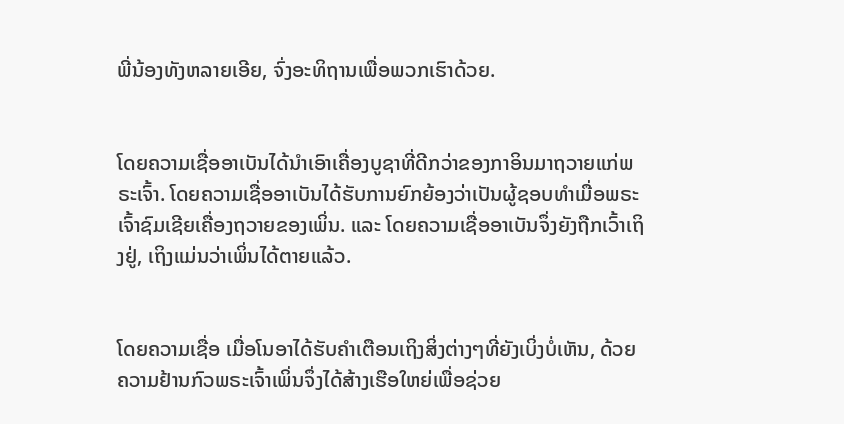ພີ່ນ້ອງທັງຫລາຍເອີຍ, ຈົ່ງອະທິຖານເພື່ອພວກເຮົາດ້ວຍ.


ໂດຍຄວາມເຊື່ອອາເບັນໄດ້ນຳເອົາເຄື່ອງບູຊາທີ່ດີກວ່າຂອງກາອິນມາຖວາຍແກ່ພຣະເຈົ້າ. ໂດຍຄວາມເຊື່ອອາເບັນໄດ້ຮັບການຍົກຍ້ອງວ່າເປັນຜູ້ຊອບທຳເມື່ອພຣະເຈົ້າຊົມເຊີຍເຄື່ອງຖວາຍຂອງເພິ່ນ. ແລະ ໂດຍຄວາມເຊື່ອອາເບັນຈຶ່ງຍັງຖືກເວົ້າເຖິງຢູ່, ເຖິງແມ່ນວ່າເພິ່ນໄດ້ຕາຍແລ້ວ.


ໂດຍຄວາມເຊື່ອ ເມື່ອໂນອາໄດ້ຮັບຄຳເຕືອນເຖິງສິ່ງຕ່າງໆທີ່ຍັງເບິ່ງບໍ່ເຫັນ, ດ້ວຍຄວາມຢ້ານກົວພຣະເຈົ້າເພິ່ນຈຶ່ງໄດ້ສ້າງເຮືອໃຫຍ່ເພື່ອຊ່ວຍ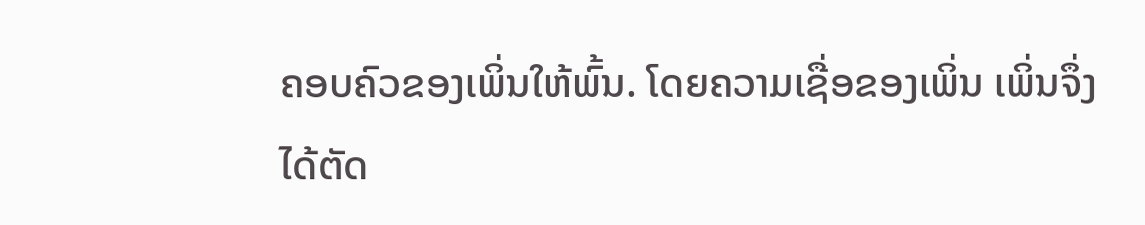ຄອບຄົວຂອງເພິ່ນໃຫ້ພົ້ນ. ໂດຍຄວາມເຊື່ອຂອງເພິ່ນ ເພິ່ນຈຶ່ງໄດ້ຕັດ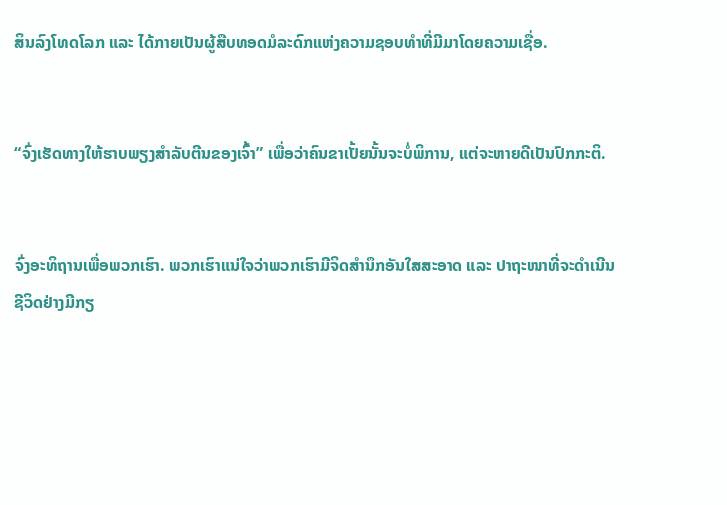ສິນລົງໂທດໂລກ ແລະ ໄດ້ກາຍເປັນຜູ້ສືບທອດມໍລະດົກແຫ່ງຄວາມຊອບທຳທີ່ມີມາໂດຍຄວາມເຊື່ອ.


“ຈົ່ງເຮັດທາງໃຫ້ຮາບພຽງສຳລັບຕີນຂອງເຈົ້າ” ເພື່ອວ່າຄົນຂາເປັ້ຍນັ້ນຈະບໍ່ພິການ, ແຕ່ຈະຫາຍດີເປັນປົກກະຕິ.


ຈົ່ງອະທິຖານເພື່ອພວກເຮົາ. ພວກເຮົາແນ່ໃຈວ່າພວກເຮົາມີຈິດສຳນຶກອັນໃສສະອາດ ແລະ ປາຖະໜາທີ່ຈະດຳເນີນຊີວິດຢ່າງມີກຽ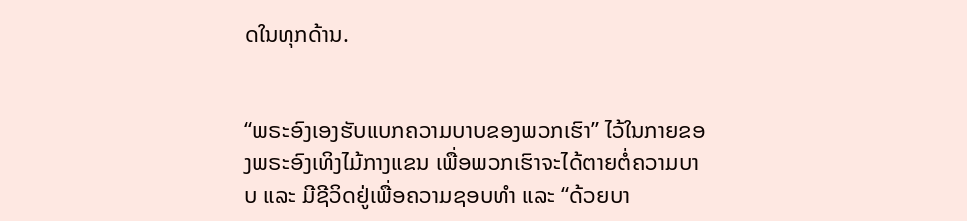ດໃນທຸກດ້ານ.


“ພຣະອົງເອງຮັບແບກຄວາມບາບຂອງພວກເຮົາ” ໄວ້ໃນກາຍຂອງພຣະອົງເທິງໄມ້ກາງແຂນ ເພື່ອພວກເຮົາຈະໄດ້ຕາຍຕໍ່ຄວາມບາບ ແລະ ມີຊີວິດຢູ່ເພື່ອຄວາມຊອບທຳ ແລະ “ດ້ວຍບາ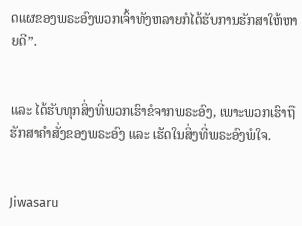ດແຜຂອງພຣະອົງພວກເຈົ້າທັງຫລາຍກໍໄດ້ຮັບການຮັກສາໃຫ້ຫາຍດີ”.


ແລະ ໄດ້ຮັບທຸກສິ່ງທີ່ພວກເຮົາຂໍຈາກພຣະອົງ, ເພາະພວກເຮົາຖືຮັກສາຄຳສັ່ງຂອງພຣະອົງ ແລະ ເຮັດໃນສິ່ງທີ່ພຣະອົງພໍໃຈ.


Jiwasaru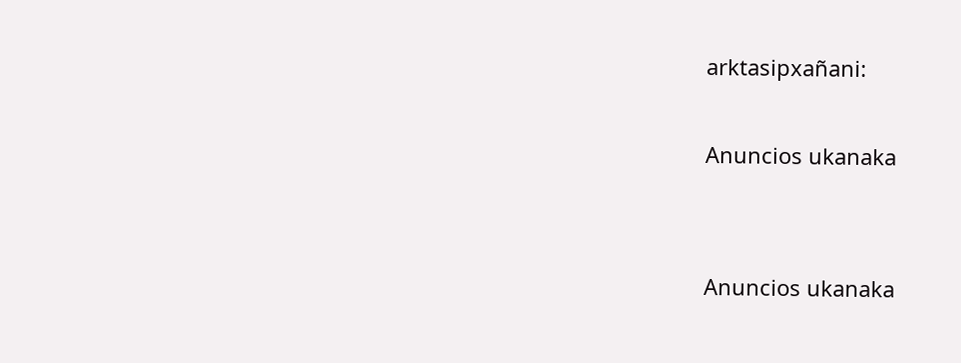arktasipxañani:

Anuncios ukanaka


Anuncios ukanaka